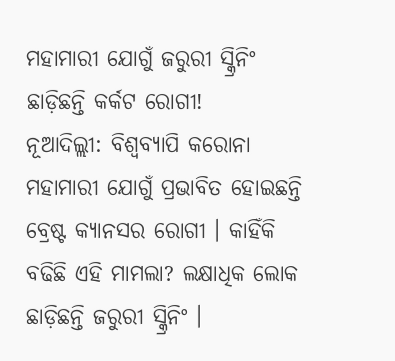ମହାମାରୀ ଯୋଗୁଁ ଜରୁରୀ ସ୍କ୍ରିନିଂ ଛାଡ଼ିଛନ୍ତି କର୍କଟ ରୋଗୀ!
ନୂଆଦିଲ୍ଲୀ: ବିଶ୍ୱବ୍ୟାପି କରୋନା ମହାମାରୀ ଯୋଗୁଁ ପ୍ରଭାବିତ ହୋଇଛନ୍ତି ବ୍ରେଷ୍ଟ କ୍ୟାନସର ରୋଗୀ । କାହିଁକି ବଢିଛି ଏହି ମାମଲା? ଲକ୍ଷାଧିକ ଲୋକ ଛାଡ଼ିଛନ୍ତି ଜରୁରୀ ସ୍କ୍ରିନିଂ ।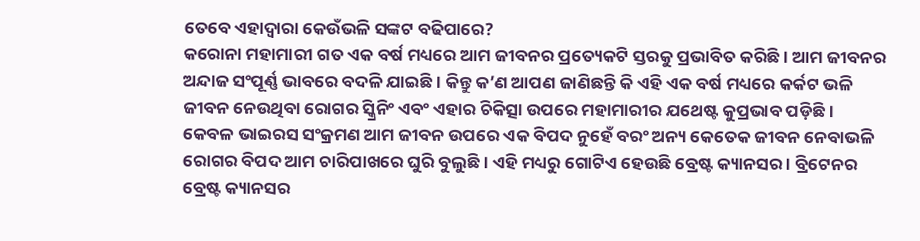ତେବେ ଏହାଦ୍ୱାରା କେଉଁଭଳି ସଙ୍କଟ ବଢିପାରେ?
କରୋନା ମହାମାରୀ ଗତ ଏକ ବର୍ଷ ମଧ୍ୟରେ ଆମ ଜୀବନର ପ୍ରତ୍ୟେକଟି ସ୍ତରକୁ ପ୍ରଭାବିତ କରିଛି । ଆମ ଜୀବନର ଅନ୍ଦାଜ ସଂପୂର୍ଣ୍ଣ ଭାବରେ ବଦଳି ଯାଇଛି । କିନ୍ତୁ କ’ଣ ଆପଣ ଜାଣିଛନ୍ତି କି ଏହି ଏକ ବର୍ଷ ମଧ୍ୟରେ କର୍କଟ ଭଳି ଜୀବନ ନେଉଥିବା ରୋଗର ସ୍କ୍ରିନିଂ ଏବଂ ଏହାର ଚିକିତ୍ସା ଉପରେ ମହାମାରୀର ଯଥେଷ୍ଟ କୁପ୍ରଭାବ ପଡ଼ିଛି ।
କେବଳ ଭାଇରସ ସଂକ୍ରମଣ ଆମ ଜୀବନ ଉପରେ ଏକ ବିପଦ ନୁହେଁ ବରଂ ଅନ୍ୟ କେତେକ ଜୀବନ ନେବାଭଳି ରୋଗର ବିପଦ ଆମ ଚାରିପାଖରେ ଘୁରି ବୁଲୁଛି । ଏହି ମଧ୍ୟରୁ ଗୋଟିଏ ହେଉଛି ବ୍ରେଷ୍ଟ କ୍ୟାନସର । ବ୍ରିଟେନର ବ୍ରେଷ୍ଟ କ୍ୟାନସର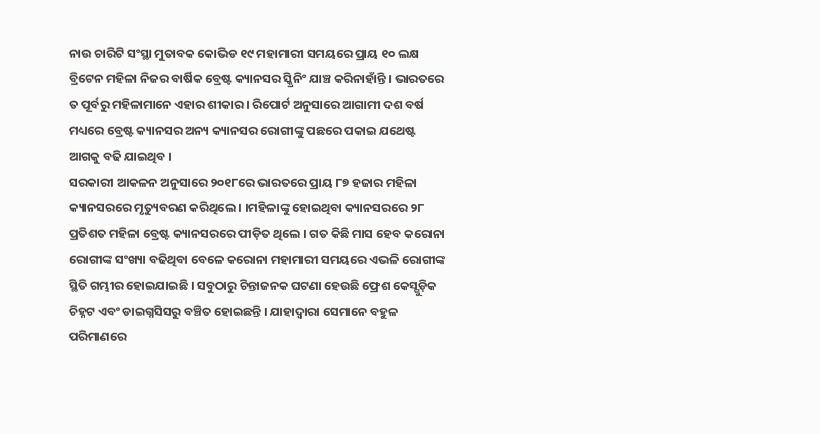ନାଉ ଚାରିଟି ସଂସ୍ଥା ମୁତାବକ କୋଭିଡ ୧୯ ମହାମାରୀ ସମୟରେ ପ୍ରାୟ ୧୦ ଲକ୍ଷ ବ୍ରିଟେନ ମହିଳା ନିଜର ବାର୍ଷିକ ବ୍ରେଷ୍ଟ କ୍ୟାନସର ସ୍କ୍ରିନିଂ ଯାଞ୍ଚ କରିନାହାଁନ୍ତି । ଭାରତରେ ତ ପୂର୍ବରୁ ମହିଳାମାନେ ଏହାର ଶୀକାର । ରିପୋର୍ଟ ଅନୁସାରେ ଆଗାମୀ ଦଶ ବର୍ଷ ମଧ୍ୟରେ ବ୍ରେଷ୍ଟ କ୍ୟାନସର ଅନ୍ୟ କ୍ୟାନସର ରୋଗୀଙ୍କୁ ପଛରେ ପକାଇ ଯଥେଷ୍ଟ ଆଗକୁ ବଢି ଯାଇଥିବ ।
ସରକାରୀ ଆକଳନ ଅନୁସାରେ ୨୦୧୮ରେ ଭାରତରେ ପ୍ରାୟ ୮୭ ହଜାର ମହିଳା କ୍ୟାନସରରେ ମୃତ୍ୟୁବରଣ କରିଥିଲେ । ।ମହିଳାଙ୍କୁ ହୋଇଥିବା କ୍ୟାନସରରେ ୨୮ ପ୍ରତିଶତ ମହିଳା ବ୍ରେଷ୍ଟ କ୍ୟାନସରରେ ପୀଡ଼ିତ ଥିଲେ । ଗତ କିଛି ମାସ ହେବ କରୋନା ରୋଗୀଙ୍କ ସଂଖ୍ୟା ବଢିଥିବା ବେଳେ କରୋନା ମହାମାରୀ ସମୟରେ ଏଭଳି ରୋଗୀଙ୍କ ସ୍ଥିତି ଗମ୍ଭୀର ହୋଇଯାଇଛି । ସବୁଠାରୁ ଚିନ୍ତାଜନକ ଘଟଣା ହେଉଛି ଫ୍ରେଶ କେସ୍ଗୁଡ଼ିକ ଚିହ୍ନଟ ଏବଂ ଡାଇଗ୍ନସିସରୁ ବଞ୍ଚିତ ହୋଇଛନ୍ତି । ଯାହାଦ୍ୱାରା ସେମାନେ ବହୁଳ ପରିମାଣରେ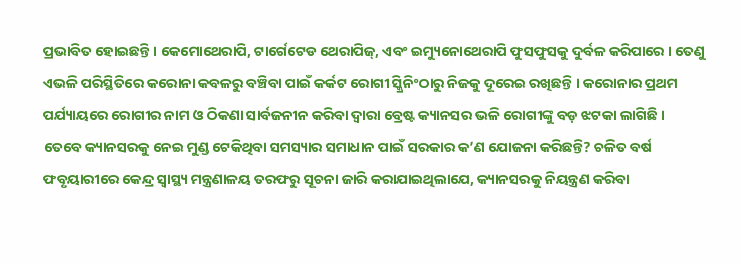ପ୍ରଭାବିତ ହୋଇଛନ୍ତି । କେମୋଥେରାପି, ଟାର୍ଗେଟେଡ ଥେରାପିଜ୍, ଏବଂ ଇମ୍ୟୁନୋଥେରାପି ଫୁସଫୁସକୁ ଦୁର୍ବଳ କରିପାରେ । ତେଣୁ ଏଭଳି ପରିସ୍ଥିତିରେ କରୋନା କବଳରୁ ବଞ୍ଚିବା ପାଇଁ କର୍କଟ ରୋଗୀ ସ୍କ୍ରିନିଂଠାରୁ ନିଜକୁ ଦୂରେଇ ରଖିଛନ୍ତି । କରୋନାର ପ୍ରଥମ ପର୍ଯ୍ୟାୟରେ ରୋଗୀର ନାମ ଓ ଠିକଣା ସାର୍ବଜନୀନ କରିବା ଦ୍ୱାରା ବ୍ରେଷ୍ଟ କ୍ୟାନସର ଭଳି ରୋଗୀଙ୍କୁ ବଡ଼ ଝଟକା ଲାଗିଛି ।
ତେବେ କ୍ୟାନସରକୁ ନେଇ ମୁଣ୍ଡ ଟେକିଥିବା ସମସ୍ୟାର ସମାଧାନ ପାଇଁ ସରକାର କ’ଣ ଯୋଜନା କରିଛନ୍ତି? ଚଳିତ ବର୍ଷ ଫବୃୟାରୀରେ କେନ୍ଦ୍ର ସ୍ୱାସ୍ଥ୍ୟ ମନ୍ତ୍ରଣାଳୟ ତରଫରୁ ସୂଚନା ଜାରି କରାଯାଇଥିଲାଯେ, କ୍ୟାନସରକୁ ନିୟନ୍ତ୍ରଣ କରିବା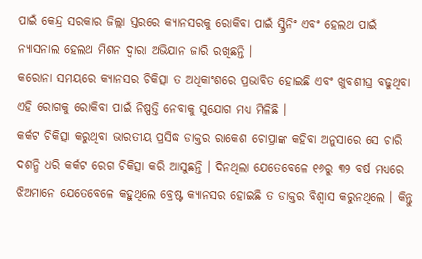ପାଇଁ କେନ୍ଦ୍ର ସରକାର ଜିଲ୍ଲା ସ୍ତରରେ କ୍ୟାନସରକୁ ରୋକିବା ପାଇଁ ସ୍କ୍ରିନିଂ ଏବଂ ହେଲଥ ପାଇଁ ନ୍ୟାସନାଲ ହେଲଥ ମିଶନ ଦ୍ୱାରା ଅଭିଯାନ ଜାରି ରଖିଛନ୍ତି ।
କରୋନା ସମୟରେ କ୍ୟାନସର ଚିକିତ୍ସା ତ ଅଧିକାଂଶରେ ପ୍ରଭାବିତ ହୋଇଛି ଏବଂ ଖୁବଶୀଘ୍ର ବଢୁଥିବା ଏହି ରୋଗକୁ ରୋକିବା ପାଇଁ ନିଷ୍ପତ୍ତି ନେବାକୁ ସୁଯୋଗ ମଧ୍ୟ ମିଳିଛି ।
କର୍କଟ ଚିକିତ୍ସା କରୁଥିବା ଭାରତୀୟ ପ୍ରସିଦ୍ଧ ଡାକ୍ତର ରାକେଶ ଚୋପ୍ରାଙ୍କ କହିବା ଅନୁସାରେ ସେ ଚାରି ଦଶନ୍ଧି ଧରି କର୍କଟ ରେଗ ଚିକିତ୍ସା କରି ଆସୁଛନ୍ତି । ଦିନଥିଲା ଯେତେବେଳେ ୧୬ରୁ ୩୨ ବର୍ଷ ମଧ୍ୟରେ ଝିଅମାନେ ଯେତେବେଳେ କହୁଥିଲେ ବ୍ରେଷ୍ଟ କ୍ୟାନସର ହୋଇଛି ତ ଡାକ୍ତର ବିଶ୍ୱାସ କରୁନଥିଲେ । କିନ୍ତୁ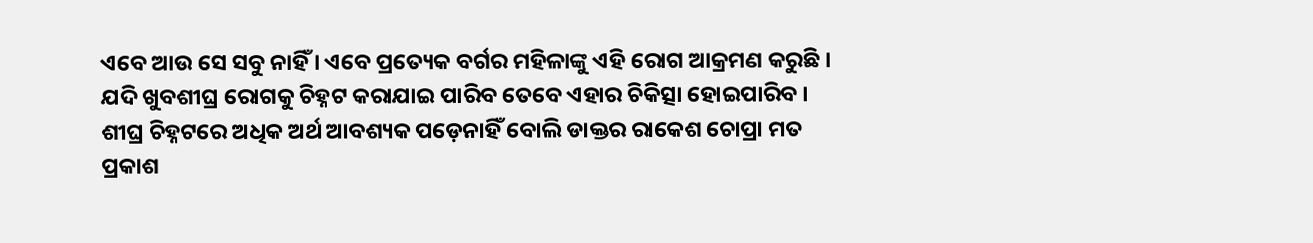ଏବେ ଆଉ ସେ ସବୁ ନାହିଁ । ଏବେ ପ୍ରତ୍ୟେକ ବର୍ଗର ମହିଳାଙ୍କୁ ଏହି ରୋଗ ଆକ୍ରମଣ କରୁଛି । ଯଦି ଖୁବଶୀଘ୍ର ରୋଗକୁ ଚିହ୍ନଟ କରାଯାଇ ପାରିବ ତେବେ ଏହାର ଚିକିତ୍ସା ହୋଇପାରିବ । ଶୀଘ୍ର ଚିହ୍ନଟରେ ଅଧିକ ଅର୍ଥ ଆବଶ୍ୟକ ପଡ଼େନାହିଁ ବୋଲି ଡାକ୍ତର ରାକେଶ ଚୋପ୍ରା ମତ ପ୍ରକାଶ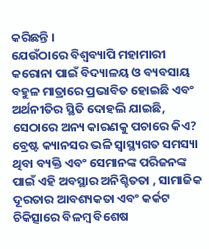କରିଛନ୍ତି ।
ଯେଉଁଠାରେ ବିଶ୍ୱବ୍ୟାପି ମହାମାରୀ କରୋନା ପାଇଁ ବିଦ୍ୟାଳୟ ଓ ବ୍ୟବସାୟ ବହୁଳ ମାତ୍ରାରେ ପ୍ରଭାବିତ ହୋଇଛି ଏବଂ ଅର୍ଥନୀତିର ସ୍ଥିତି ଦୋହଲି ଯାଇଛି, ସେଠାରେ ଅନ୍ୟ କାରଣକୁ ପଚାରେ କିଏ? ବ୍ରେଷ୍ଟ କ୍ୟାନସର ଭଳି ସ୍ୱାସ୍ଥ୍ୟଗତ ସମସ୍ୟା ଥିବା ବ୍ୟକ୍ତି ଏବଂ ସେମାନଙ୍କ ପରିଜନଙ୍କ ପାଇଁ ଏହି ଅବସ୍ଥାର ଅନିଶ୍ଚିତତା , ସାମାଜିକ ଦୂରତାର ଆବଶ୍ୟକତା ଏବଂ କର୍କଟ ଚିକିତ୍ସାରେ ବିଳମ୍ବ ବିଶେଷ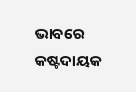ଭାବରେ କଷ୍ଟଦାୟକ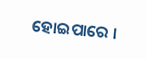ହୋଇପାରେ ।